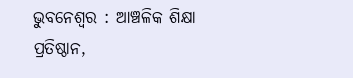ଭୁବନେଶ୍ୱର : ଆଞ୍ଚଳିକ ଶିକ୍ଷା ପ୍ରତିଷ୍ଠାନ,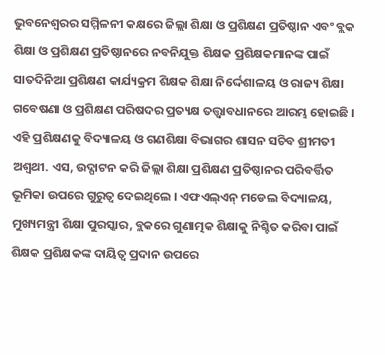ଭୁବନେଶ୍ୱରର ସମ୍ମିଳନୀ କକ୍ଷରେ ଜିଲ୍ଲା ଶିକ୍ଷା ଓ ପ୍ରଶିକ୍ଷଣ ପ୍ରତିଷ୍ଠାନ ଏବଂ ବ୍ଲକ ଶିକ୍ଷା ଓ ପ୍ରଶିକ୍ଷଣ ପ୍ରତିଷ୍ଠାନରେ ନବନିଯୁକ୍ତ ଶିକ୍ଷକ ପ୍ରଶିକ୍ଷକମାନଙ୍କ ପାଇଁ ସାତଦିନିଆ ପ୍ରଶିକ୍ଷଣ କାର୍ଯ୍ୟକ୍ରମ ଶିକ୍ଷକ ଶିକ୍ଷା ନିର୍ଦ୍ଦେଶାଳୟ ଓ ରାଜ୍ୟ ଶିକ୍ଷା ଗବେଷଣା ଓ ପ୍ରଶିକ୍ଷଣ ପରିଷଦର ପ୍ରତ୍ୟକ୍ଷ ତତ୍ତ୍ୱାବଧାନରେ ଆରମ୍ଭ ହୋଇଛି । ଏହି ପ୍ରଶିକ୍ଷଣକୁ ବିଦ୍ୟାଳୟ ଓ ଗଣଶିକ୍ଷା ବିଭାଗର ଶାସନ ସଚିବ ଶ୍ରୀମତୀ ଅଶ୍ୱଥୀ. ଏସ, ଉଦ୍ଘାଟନ କରି ଜିଲ୍ଲା ଶିକ୍ଷା ପ୍ରଶିକ୍ଷଣ ପ୍ରତିଷ୍ଠାନର ପରିବର୍ତ୍ତିତ ଭୂମିକା ଉପରେ ଗୁରୁତ୍ୱ ଦେଇଥିଲେ । ଏଫଏଲ୍ଏନ୍ ମଡେଲ ବିଦ୍ୟାଳୟ, ମୁଖ୍ୟମନ୍ତ୍ରୀ ଶିକ୍ଷା ପୁରସ୍କାର, ବ୍ଲକରେ ଗୁଣାତ୍ମକ ଶିକ୍ଷାକୁ ନିଶ୍ଚିତ କରିବା ପାଇଁ ଶିକ୍ଷକ ପ୍ରଶିକ୍ଷକଙ୍କ ଦାୟିତ୍ୱ ପ୍ରଦାନ ଉପରେ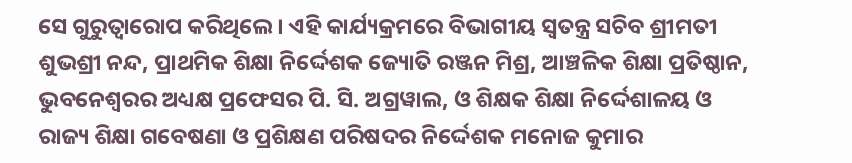ସେ ଗୁରୁତ୍ୱାରୋପ କରିଥିଲେ । ଏହି କାର୍ଯ୍ୟକ୍ରମରେ ବିଭାଗୀୟ ସ୍ୱତନ୍ତ୍ର ସଚିବ ଶ୍ରୀମତୀ ଶୁଭଶ୍ରୀ ନନ୍ଦ, ପ୍ରାଥମିକ ଶିକ୍ଷା ନିର୍ଦ୍ଦେଶକ ଜ୍ୟୋତି ରଞ୍ଜନ ମିଶ୍ର, ଆଞ୍ଚଳିକ ଶିକ୍ଷା ପ୍ରତିଷ୍ଠାନ, ଭୁବନେଶ୍ୱରର ଅଧ୍ୟକ୍ଷ ପ୍ରଫେସର ପି. ସି. ଅଗ୍ରୱାଲ, ଓ ଶିକ୍ଷକ ଶିକ୍ଷା ନିର୍ଦ୍ଦେଶାଳୟ ଓ ରାଜ୍ୟ ଶିକ୍ଷା ଗବେଷଣା ଓ ପ୍ରଶିକ୍ଷଣ ପରିଷଦର ନିର୍ଦ୍ଦେଶକ ମନୋଜ କୁମାର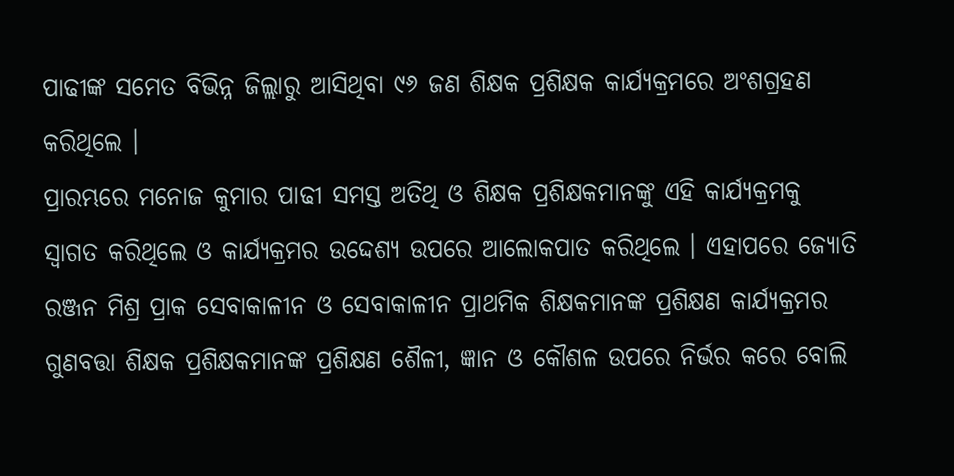ପାଢୀଙ୍କ ସମେତ ବିଭିନ୍ନ ଜିଲ୍ଲାରୁ ଆସିଥିବା ୯୬ ଜଣ ଶିକ୍ଷକ ପ୍ରଶିକ୍ଷକ କାର୍ଯ୍ୟକ୍ରମରେ ଅଂଶଗ୍ରହଣ କରିଥିଲେ ।
ପ୍ରାରମ୍ଭରେ ମନୋଜ କୁମାର ପାଢୀ ସମସ୍ତ ଅତିଥି ଓ ଶିକ୍ଷକ ପ୍ରଶିକ୍ଷକମାନଙ୍କୁ ଏହି କାର୍ଯ୍ୟକ୍ରମକୁ ସ୍ୱାଗତ କରିଥିଲେ ଓ କାର୍ଯ୍ୟକ୍ରମର ଉଦ୍ଦେଶ୍ୟ ଉପରେ ଆଲୋକପାତ କରିଥିଲେ । ଏହାପରେ ଜ୍ୟୋତି ରଞ୍ଜନ ମିଶ୍ର ପ୍ରାକ ସେବାକାଳୀନ ଓ ସେବାକାଳୀନ ପ୍ରାଥମିକ ଶିକ୍ଷକମାନଙ୍କ ପ୍ରଶିକ୍ଷଣ କାର୍ଯ୍ୟକ୍ରମର ଗୁଣବତ୍ତା ଶିକ୍ଷକ ପ୍ରଶିକ୍ଷକମାନଙ୍କ ପ୍ରଶିକ୍ଷଣ ଶୈଳୀ, ଜ୍ଞାନ ଓ କୌଶଳ ଉପରେ ନିର୍ଭର କରେ ବୋଲି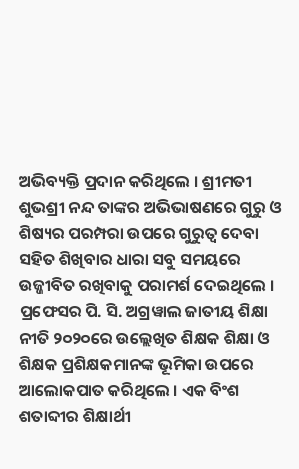ଅଭିବ୍ୟକ୍ତି ପ୍ରଦାନ କରିଥିଲେ । ଶ୍ରୀମତୀ ଶୁଭଶ୍ରୀ ନନ୍ଦ ତାଙ୍କର ଅଭିଭାଷଣରେ ଗୁରୁ ଓ ଶିଷ୍ୟର ପରମ୍ପରା ଉପରେ ଗୁରୁତ୍ୱ ଦେବା ସହିତ ଶିଖିବାର ଧାରା ସବୁ ସମୟରେ ଉଜ୍ଜୀବିତ ରଖିବାକୁ ପରାମର୍ଶ ଦେଇଥିଲେ । ପ୍ରଫେସର ପି. ସି. ଅଗ୍ରୱାଲ ଜାତୀୟ ଶିକ୍ଷା ନୀତି ୨୦୨୦ରେ ଉଲ୍ଲେଖିତ ଶିକ୍ଷକ ଶିକ୍ଷା ଓ ଶିକ୍ଷକ ପ୍ରଶିକ୍ଷକମାନଙ୍କ ଭୂମିକା ଉପରେ ଆଲୋକପାତ କରିଥିଲେ । ଏକ ବିଂଶ ଶତାବ୍ଦୀର ଶିକ୍ଷାର୍ଥୀ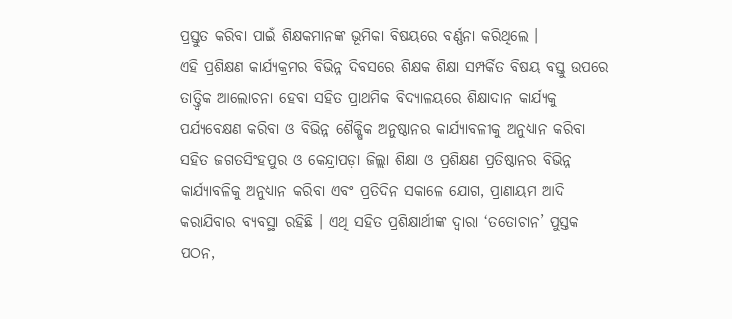ପ୍ରସ୍ତୁତ କରିବା ପାଇଁ ଶିକ୍ଷକମାନଙ୍କ ଭୂମିକା ବିଷୟରେ ବର୍ଣ୍ଣନା କରିଥିଲେ ।
ଏହି ପ୍ରଶିକ୍ଷଣ କାର୍ଯ୍ୟକ୍ରମର ବିଭିନ୍ନ ଦିବସରେ ଶିକ୍ଷକ ଶିକ୍ଷା ସମ୍ପର୍କିତ ବିଷୟ ବସ୍ତୁ ଉପରେ ତାତ୍ତ୍ୱିକ ଆଲୋଚନା ହେବା ସହିତ ପ୍ରାଥମିକ ବିଦ୍ୟାଳୟରେ ଶିକ୍ଷାଦାନ କାର୍ଯ୍ୟକୁ ପର୍ଯ୍ୟବେକ୍ଷଣ କରିବା ଓ ବିଭିନ୍ନ ଶୈକ୍ଷିକ ଅନୁଷ୍ଠାନର କାର୍ଯ୍ୟାବଳୀକୁ ଅନୁଧ୍ୟାନ କରିବା ସହିତ ଜଗତସିଂହପୁର ଓ କେନ୍ଦ୍ରାପଡ଼ା ଜିଲ୍ଲା ଶିକ୍ଷା ଓ ପ୍ରଶିକ୍ଷଣ ପ୍ରତିଷ୍ଠାନର ବିଭିନ୍ନ କାର୍ଯ୍ୟାବଳିକୁ ଅନୁଧ୍ୟାନ କରିବା ଏବଂ ପ୍ରତିଦିନ ସକାଳେ ଯୋଗ, ପ୍ରାଣାୟମ ଆଦି କରାଯିବାର ବ୍ୟବସ୍ଥା ରହିଛି । ଏଥି ସହିତ ପ୍ରଶିକ୍ଷାର୍ଥୀଙ୍କ ଦ୍ୱାରା ‘ତତୋଚାନ’ ପୁସ୍ତକ ପଠନ,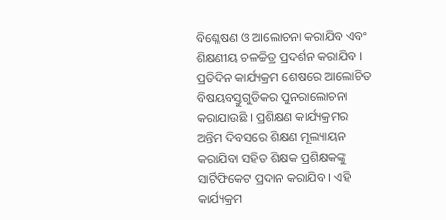ବିଶ୍ଳେଷଣ ଓ ଆଲୋଚନା କରାଯିବ ଏବଂ ଶିକ୍ଷଣୀୟ ଚଳଚ୍ଚିତ୍ର ପ୍ରଦର୍ଶନ କରାଯିବ । ପ୍ରତିଦିନ କାର୍ଯ୍ୟକ୍ରମ ଶେଷରେ ଆଲୋଚିତ ବିଷୟବସ୍ତୁଗୁଡିକର ପୁନରାଲୋଚନା କରାଯାଉଛି । ପ୍ରଶିକ୍ଷଣ କାର୍ଯ୍ୟକ୍ରମର ଅନ୍ତିମ ଦିବସରେ ଶିକ୍ଷଣ ମୂଲ୍ୟାୟନ କରାଯିବା ସହିତ ଶିକ୍ଷକ ପ୍ରଶିକ୍ଷକଙ୍କୁ ସାର୍ଟିଫିକେଟ ପ୍ରଦାନ କରାଯିବ । ଏହି କାର୍ଯ୍ୟକ୍ରମ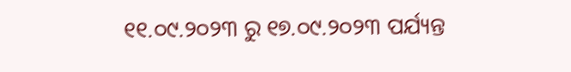୧୧.୦୯.୨୦୨୩ ରୁ ୧୭.୦୯.୨୦୨୩ ପର୍ଯ୍ୟନ୍ତ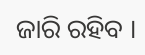ଜାରି ରହିବ ।